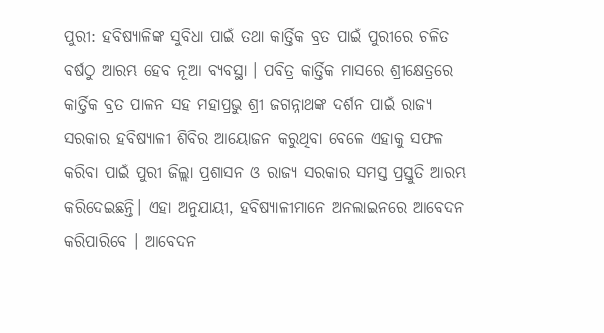ପୁରୀ: ହବିଷ୍ୟାଳିଙ୍କ ସୁବିଧା ପାଇଁ ତଥା କାର୍ତ୍ତିକ ବ୍ରତ ପାଇଁ ପୁରୀରେ ଚଳିତ ବର୍ଷଠୁ ଆରମ୍ଭ ହେବ ନୂଆ ବ୍ୟବସ୍ଥା । ପବିତ୍ର କାର୍ତ୍ତିକ ମାସରେ ଶ୍ରୀକ୍ଷେତ୍ରରେ କାର୍ତ୍ତିକ ବ୍ରତ ପାଳନ ସହ ମହାପ୍ରଭୁ ଶ୍ରୀ ଜଗନ୍ନାଥଙ୍କ ଦର୍ଶନ ପାଇଁ ରାଜ୍ୟ ସରକାର ହବିଷ୍ୟାଳୀ ଶିବିର ଆୟୋଜନ କରୁଥିବା ବେଳେ ଏହାକୁ ସଫଳ କରିବା ପାଇଁ ପୁରୀ ଜିଲ୍ଲା ପ୍ରଶାସନ ଓ ରାଜ୍ୟ ସରକାର ସମସ୍ତ ପ୍ରସ୍ତୁତି ଆରମ୍ଭ କରିଦେଇଛନ୍ତି। ଏହା ଅନୁଯାୟୀ, ହବିଷ୍ୟାଳୀମାନେ ଅନଲାଇନରେ ଆବେଦନ କରିପାରିବେ । ଆବେଦନ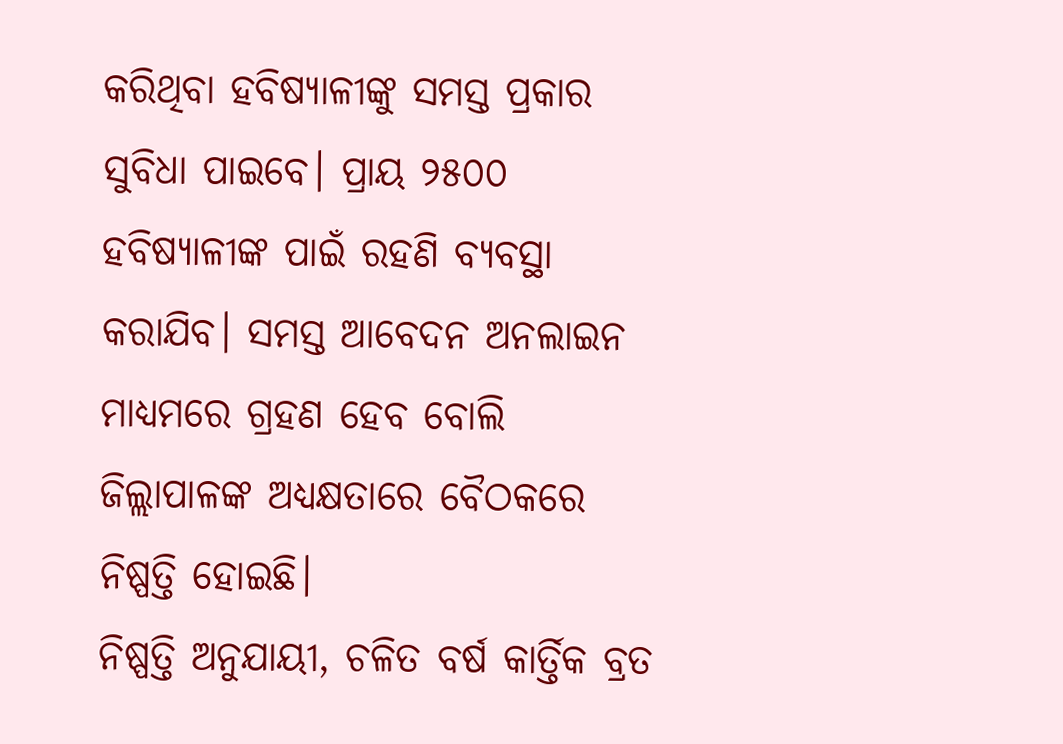କରିଥିବା ହବିଷ୍ୟାଳୀଙ୍କୁ ସମସ୍ତ ପ୍ରକାର ସୁବିଧା ପାଇବେ। ପ୍ରାୟ ୨୫୦୦ ହବିଷ୍ୟାଳୀଙ୍କ ପାଇଁ ରହଣି ବ୍ୟବସ୍ଥା କରାଯିବ। ସମସ୍ତ ଆବେଦନ ଅନଲାଇନ ମାଧ୍ୟମରେ ଗ୍ରହଣ ହେବ ବୋଲି ଜିଲ୍ଲାପାଳଙ୍କ ଅଧ୍ୟକ୍ଷତାରେ ବୈଠକରେ ନିଷ୍ପତ୍ତି ହୋଇଛି।
ନିଷ୍ପତ୍ତି ଅନୁଯାୟୀ, ଚଳିତ ବର୍ଷ କାର୍ତ୍ତିକ ବ୍ରତ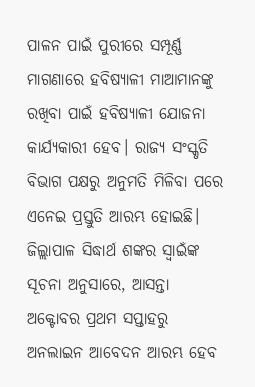ପାଳନ ପାଇଁ ପୁରୀରେ ସମ୍ପୂର୍ଣ୍ଣ ମାଗଣାରେ ହବିଷ୍ୟାଳୀ ମାଆମାନଙ୍କୁ ରଖିବା ପାଇଁ ହବିଷ୍ୟାଳୀ ଯୋଜନା କାର୍ଯ୍ୟକାରୀ ହେବ। ରାଜ୍ୟ ସଂସ୍କୃତି ବିଭାଗ ପକ୍ଷରୁ ଅନୁମତି ମିଳିବା ପରେ ଏନେଇ ପ୍ରସ୍ତୁତି ଆରମ୍ଭ ହୋଇଛି। ଜିଲ୍ଲାପାଳ ସିଦ୍ଧାର୍ଥ ଶଙ୍କର ସ୍ବାଇଁଙ୍କ ସୂଚନା ଅନୁସାରେ, ଆସନ୍ତା ଅକ୍ଟୋବର ପ୍ରଥମ ସପ୍ତାହରୁ ଅନଲାଇନ ଆବେଦନ ଆରମ୍ଭ ହେବ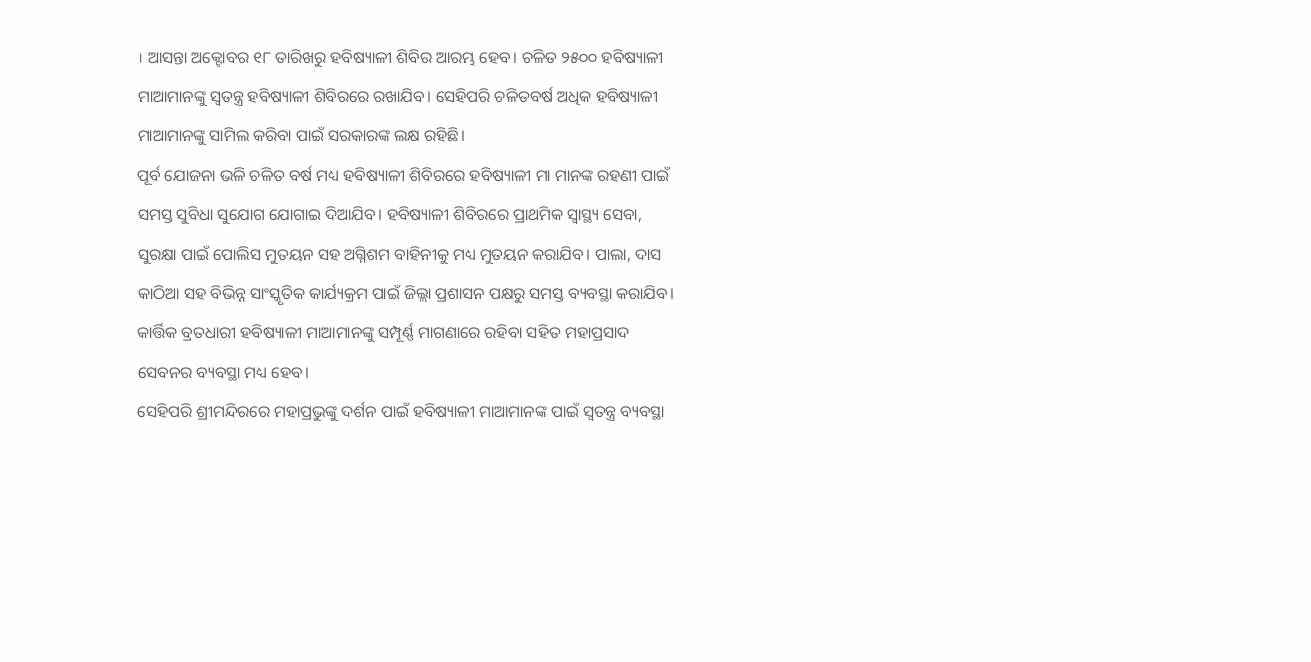। ଆସନ୍ତା ଅକ୍ଟୋବର ୧୮ ତାରିଖରୁ ହବିଷ୍ୟାଳୀ ଶିବିର ଆରମ୍ଭ ହେବ। ଚଳିତ ୨୫୦୦ ହବିଷ୍ୟାଳୀ ମାଆମାନଙ୍କୁ ସ୍ବତନ୍ତ୍ର ହବିଷ୍ୟାଳୀ ଶିବିରରେ ରଖାଯିବ। ସେହିପରି ଚଳିତବର୍ଷ ଅଧିକ ହବିଷ୍ୟାଳୀ ମାଆମାନଙ୍କୁ ସାମିଲ କରିବା ପାଇଁ ସରକାରଙ୍କ ଲକ୍ଷ ରହିଛି।
ପୂର୍ବ ଯୋଜନା ଭଳି ଚଳିତ ବର୍ଷ ମଧ୍ୟ ହବିଷ୍ୟାଳୀ ଶିବିରରେ ହବିଷ୍ୟାଳୀ ମା ମାନଙ୍କ ରହଣୀ ପାଇଁ ସମସ୍ତ ସୁବିଧା ସୁଯୋଗ ଯୋଗାଇ ଦିଆଯିବ। ହବିଷ୍ୟାଳୀ ଶିବିରରେ ପ୍ରାଥମିକ ସ୍ବାସ୍ଥ୍ୟ ସେବା, ସୁରକ୍ଷା ପାଇଁ ପୋଲିସ ମୁତୟନ ସହ ଅଗ୍ନିଶମ ବାହିନୀକୁ ମଧ୍ୟ ମୁତୟନ କରାଯିବ। ପାଲା, ଦାସ କାଠିଆ ସହ ବିଭିନ୍ନ ସାଂସ୍କୃତିକ କାର୍ଯ୍ୟକ୍ରମ ପାଇଁ ଜିଲ୍ଲା ପ୍ରଶାସନ ପକ୍ଷରୁ ସମସ୍ତ ବ୍ୟବସ୍ଥା କରାଯିବ। କାର୍ତ୍ତିକ ବ୍ରତଧାରୀ ହବିଷ୍ୟାଳୀ ମାଆମାନଙ୍କୁ ସମ୍ପୂର୍ଣ୍ଣ ମାଗଣାରେ ରହିବା ସହିତ ମହାପ୍ରସାଦ ସେବନର ବ୍ୟବସ୍ଥା ମଧ୍ୟ ହେବ।
ସେହିପରି ଶ୍ରୀମନ୍ଦିରରେ ମହାପ୍ରଭୁଙ୍କୁ ଦର୍ଶନ ପାଇଁ ହବିଷ୍ୟାଳୀ ମାଆମାନଙ୍କ ପାଇଁ ସ୍ବତନ୍ତ୍ର ବ୍ୟବସ୍ଥା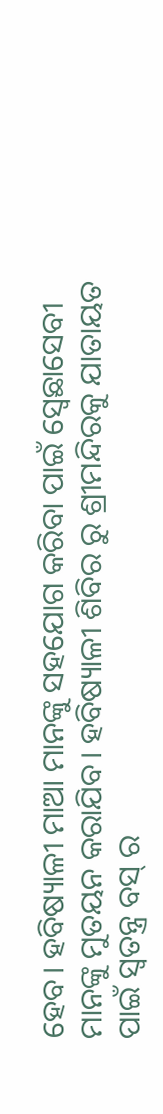ହେବ। ହବିଷ୍ୟାଳୀ ମାଆ ମାନଙ୍କୁ ସହଯୋଗ କରିବା ପାଇଁ ସ୍ବେଛାସେବୀ ମାନଙ୍କୁ ମୁତୟନ କରାଯିବ। ହବିଷ୍ୟାଳୀ ଶିବିର ରୁ ଶ୍ରୀମନ୍ଦିରକୁ ଯାତାୟତ ପାଇଁ ସ୍ବତନ୍ତ୍ର ବସ୍ ର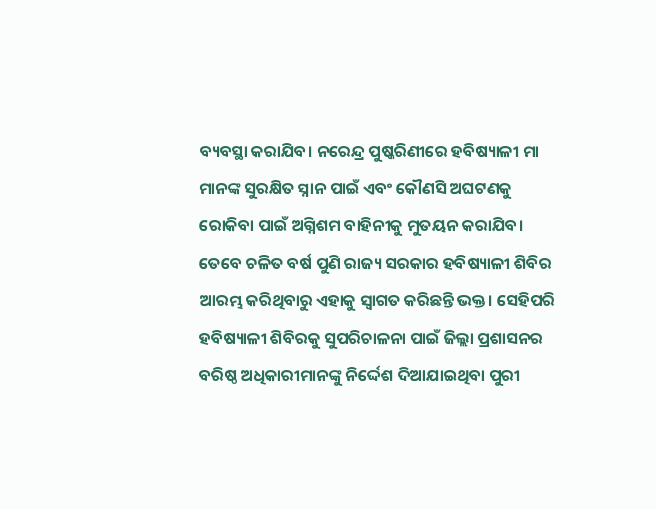ବ୍ୟବସ୍ଥା କରାଯିବ। ନରେନ୍ଦ୍ର ପୁଷ୍କରିଣୀରେ ହବିଷ୍ୟାଳୀ ମା ମାନଙ୍କ ସୁରକ୍ଷିତ ସ୍ନାନ ପାଇଁ ଏବଂ କୌଣସି ଅଘଟଣକୁ ରୋକିବା ପାଇଁ ଅଗ୍ନିଶମ ବାହିନୀକୁ ମୁତୟନ କରାଯିବ।
ତେବେ ଚଳିତ ବର୍ଷ ପୁଣି ରାଜ୍ୟ ସରକାର ହବିଷ୍ୟାଳୀ ଶିବିର ଆରମ୍ଭ କରିଥିବାରୁ ଏହାକୁ ସ୍ବାଗତ କରିଛନ୍ତି ଭକ୍ତ। ସେହିପରି ହବିଷ୍ୟାଳୀ ଶିବିରକୁ ସୁପରିଚାଳନା ପାଇଁ ଜିଲ୍ଲା ପ୍ରଶାସନର ବରିଷ୍ଠ ଅଧିକାରୀମାନଙ୍କୁ ନିର୍ଦ୍ଦେଶ ଦିଆଯାଇଥିବା ପୁରୀ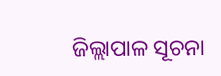ଜିଲ୍ଲାପାଳ ସୂଚନା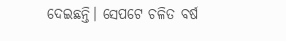ଦେଇଛନ୍ତି। ସେପଟେ ଚଳିତ ବର୍ଷ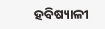ହବିଷ୍ୟାଳୀ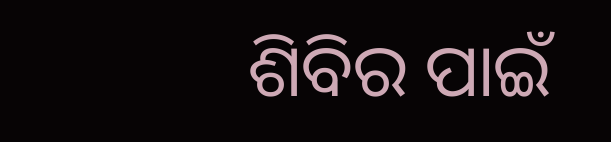ଶିବିର ପାଇଁ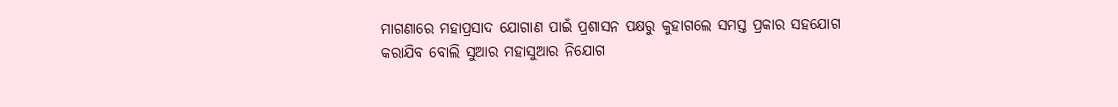ମାଗଣାରେ ମହାପ୍ରସାଦ ଯୋଗାଣ ପାଇଁ ପ୍ରଶାସନ ପକ୍ଷରୁ କୁହାଗଲେ ସମସ୍ତ ପ୍ରକାର ସହଯୋଗ କରାଯିବ ବୋଲି ସୁଆର ମହାସୁଆର ନିଯୋଗ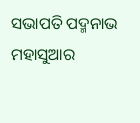ସଭାପତି ପଦ୍ମନାଭ ମହାସୁଆର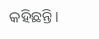କହିଛନ୍ତି।